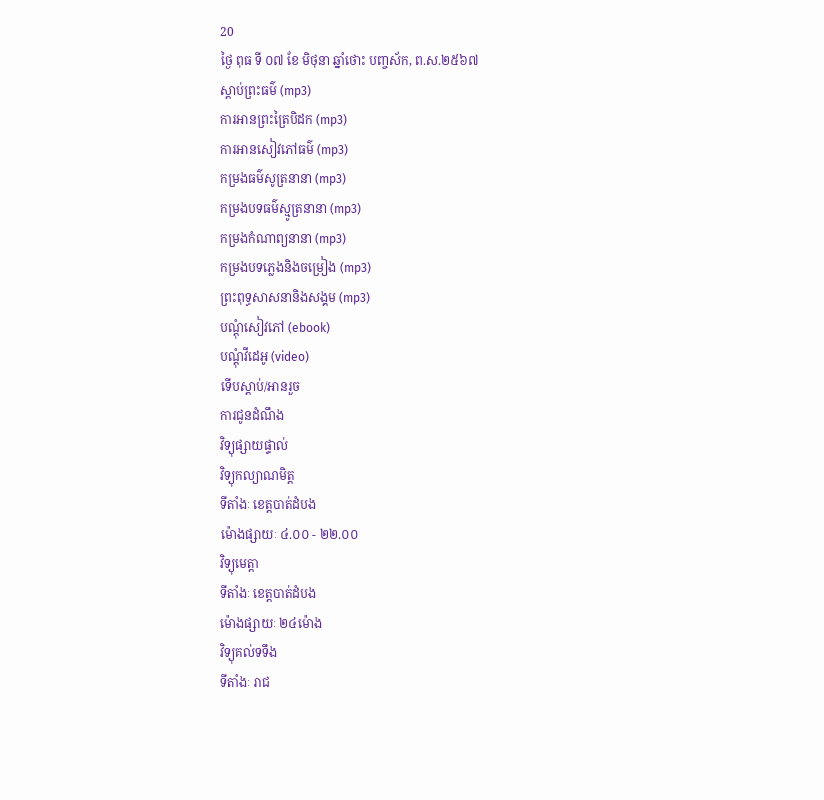20
ថ្ងៃ ពុធ ទី ០៧ ខែ មិថុនា ឆ្នាំថោះ បញ្ចស័ក, ព.ស.២៥៦៧
ស្តាប់ព្រះធម៌ (mp3)
ការអានព្រះត្រៃបិដក (mp3)
ការអានសៀវភៅធម៌ (mp3)
កម្រងធម៌សូត្រនានា (mp3)
កម្រងបទធម៌ស្មូត្រនានា (mp3)
កម្រងកំណាព្យនានា (mp3)
កម្រងបទភ្លេងនិងចម្រៀង (mp3)
ព្រះពុទ្ធសាសនានិងសង្គម (mp3)
បណ្តុំសៀវភៅ (ebook)
បណ្តុំវីដេអូ (video)
ទើបស្តាប់/អានរួច
ការជូនដំណឹង
វិទ្យុផ្សាយផ្ទាល់
វិទ្យុកល្យាណមិត្ត
ទីតាំងៈ ខេត្តបាត់ដំបង
ម៉ោងផ្សាយៈ ៤.០០ - ២២.០០
វិទ្យុមេត្តា
ទីតាំងៈ ខេត្តបាត់ដំបង
ម៉ោងផ្សាយៈ ២៤ម៉ោង
វិទ្យុគល់ទទឹង
ទីតាំងៈ រាជ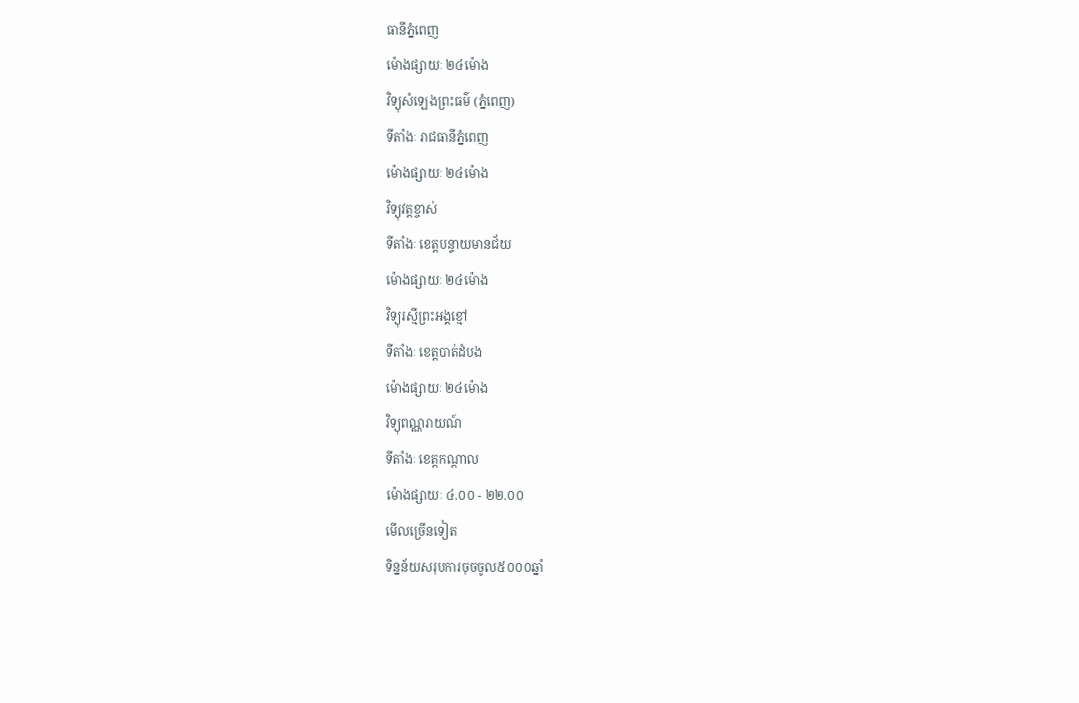ធានីភ្នំពេញ
ម៉ោងផ្សាយៈ ២៤ម៉ោង
វិទ្យុសំឡេងព្រះធម៌ (ភ្នំពេញ)
ទីតាំងៈ រាជធានីភ្នំពេញ
ម៉ោងផ្សាយៈ ២៤ម៉ោង
វិទ្យុវត្តខ្ចាស់
ទីតាំងៈ ខេត្តបន្ទាយមានជ័យ
ម៉ោងផ្សាយៈ ២៤ម៉ោង
វិទ្យុរស្មីព្រះអង្គខ្មៅ
ទីតាំងៈ ខេត្តបាត់ដំបង
ម៉ោងផ្សាយៈ ២៤ម៉ោង
វិទ្យុពណ្ណរាយណ៍
ទីតាំងៈ ខេត្តកណ្តាល
ម៉ោងផ្សាយៈ ៤.០០ - ២២.០០
មើលច្រើនទៀត
ទិន្នន័យសរុបការចុចចូល៥០០០ឆ្នាំ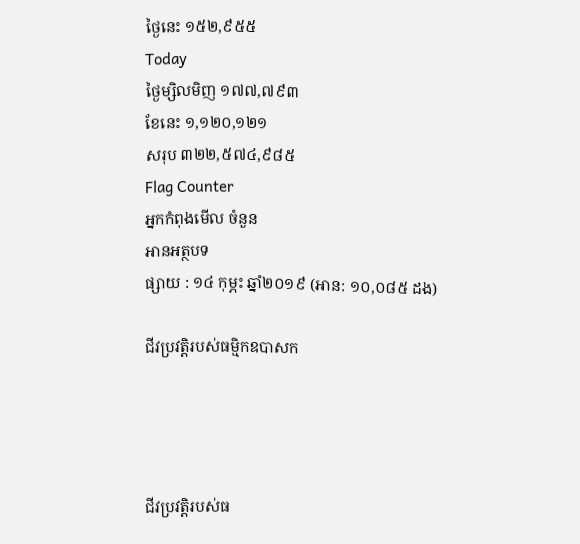ថ្ងៃនេះ ១៥២,៩៥៥
Today
ថ្ងៃម្សិលមិញ ១៧៧,៧៩៣
ខែនេះ ១,១២០,១២១
សរុប ៣២២,៥៧៤,៩៨៥
Flag Counter
អ្នកកំពុងមើល ចំនួន
អានអត្ថបទ
ផ្សាយ : ១៤ កុម្ភះ ឆ្នាំ២០១៩ (អាន: ១០,០៨៥ ដង)

ជីវប្រវត្តិរបស់ធម្មិកឧបាសក




ជីវប្រវត្តិរបស់ធ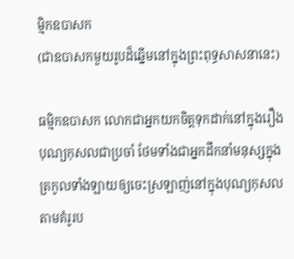ម្មិកឧបាសក
(ជាឧបាសកមួយរូបដ៏ឆ្នើមនៅក្នុងព្រះពុទ្ធសាសនានេះ)

ធម្មិកឧបាសក លោកជាអ្នកយកចិត្តទុកដាក់នៅក្នុងរឿងបុណ្យកុសលជាប្រចាំ ថែមទាំងជាអ្នកដឹកនាំមនុស្សក្នុងត្រកូលទាំងឡាយឲ្យចេះស្រឡាញ់នៅក្នុងបុណ្យកុសល តាមគំរូរប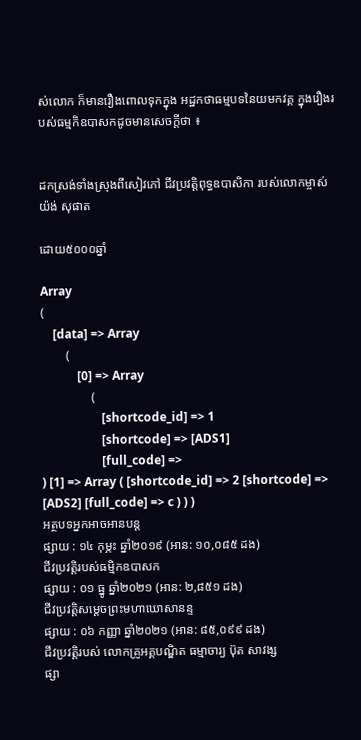ស់លោក ក៏មានរឿងពោលទុកក្នុង អដ្ឋកថាធម្មបទនៃយមកវគ្គ ក្នុងរឿងរបស់ធម្មកិឧបាសកដូចមានសេចក្តីថា ៖


ដកស្រង់ទាំងស្រុងពីសៀវភៅ ជីវប្រវត្តិពុទ្ធឧបាសិកា របស់លោកម្ចាស់ យ៉ង់ សុផាត

ដោយ៥០០០ឆ្នាំ

Array
(
    [data] => Array
        (
            [0] => Array
                (
                    [shortcode_id] => 1
                    [shortcode] => [ADS1]
                    [full_code] =>
) [1] => Array ( [shortcode_id] => 2 [shortcode] => [ADS2] [full_code] => c ) ) )
អត្ថបទអ្នកអាចអានបន្ត
ផ្សាយ : ១៤ កុម្ភះ ឆ្នាំ២០១៩ (អាន: ១០,០៨៥ ដង)
ជីវប្រវត្តិរបស់ធម្មិកឧបាសក
ផ្សាយ : ០១ ធ្នូ ឆ្នាំ២០២១ (អាន: ២,៨៥១ ដង)
ជីវប្រវត្តិសម្ដេចព្រះមហាឃោសានន្ទ
ផ្សាយ : ០៦ កញ្ញា ឆ្នាំ២០២១ (អាន: ៨៥,០៩៩ ដង)
ជីវប្រវត្តិរបស់ លោកគ្រូអគ្គបណ្ឌិត ធម្មាចារ្យ ប៊ុត សាវង្ស
ផ្សា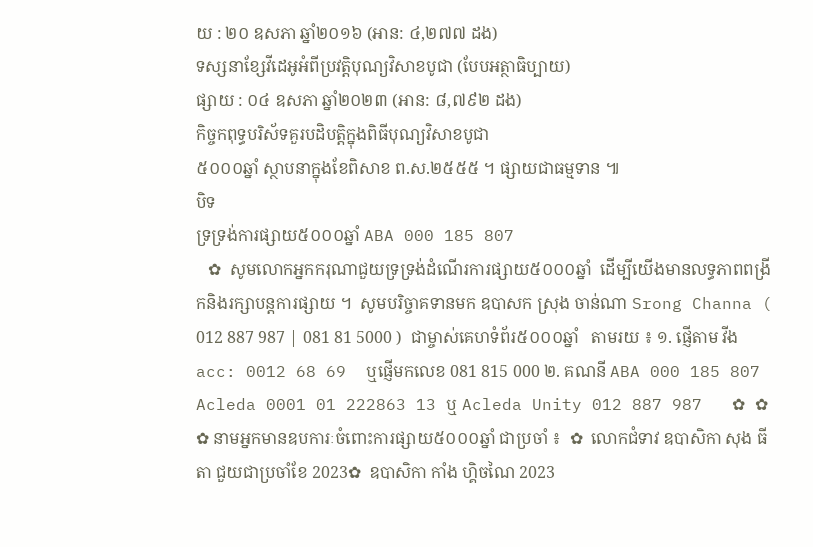យ : ២០ ឧសភា ឆ្នាំ២០១៦ (អាន: ៤,២៧៧ ដង)
ទស្សនាខ្សែវីដេអូអំពីប្រវត្តិបុណ្យវិសាខបូជា (បែបអត្ថាធិប្បាយ)
ផ្សាយ : ០៤ ឧសភា ឆ្នាំ២០២៣ (អាន: ៨,៧៩២ ដង)
កិច្ចកពុទ្ធបរិស័ទគួរបដិបត្តិក្នុងពិធីបុណ្យវិសាខបូជា
៥០០០ឆ្នាំ ស្ថាបនាក្នុងខែពិសាខ ព.ស.២៥៥៥ ។ ផ្សាយជាធម្មទាន ៕
បិទ
ទ្រទ្រង់ការផ្សាយ៥០០០ឆ្នាំ ABA 000 185 807
   ✿  សូមលោកអ្នកករុណាជួយទ្រទ្រង់ដំណើរការផ្សាយ៥០០០ឆ្នាំ  ដើម្បីយើងមានលទ្ធភាពពង្រីកនិងរក្សាបន្តការផ្សាយ ។  សូមបរិច្ចាគទានមក ឧបាសក ស្រុង ចាន់ណា Srong Channa ( 012 887 987 | 081 81 5000 )  ជាម្ចាស់គេហទំព័រ៥០០០ឆ្នាំ   តាមរយ ៖ ១. ផ្ញើតាម វីង acc: 0012 68 69  ឬផ្ញើមកលេខ 081 815 000 ២. គណនី ABA 000 185 807 Acleda 0001 01 222863 13 ឬ Acleda Unity 012 887 987   ✿ ✿ ✿ នាមអ្នកមានឧបការៈចំពោះការផ្សាយ៥០០០ឆ្នាំ ជាប្រចាំ ៖  ✿  លោកជំទាវ ឧបាសិកា សុង ធីតា ជួយជាប្រចាំខែ 2023✿  ឧបាសិកា កាំង ហ្គិចណៃ 2023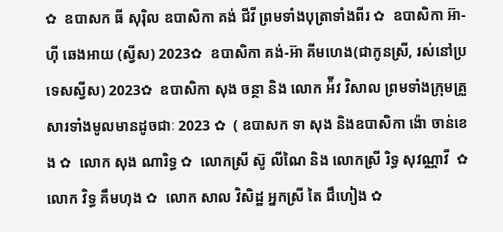✿  ឧបាសក ធី សុរ៉ិល ឧបាសិកា គង់ ជីវី ព្រមទាំងបុត្រាទាំងពីរ ✿  ឧបាសិកា អ៊ា-ហុី ឆេងអាយ (ស្វីស) 2023✿  ឧបាសិកា គង់-អ៊ា គីមហេង(ជាកូនស្រី, រស់នៅប្រទេសស្វីស) 2023✿  ឧបាសិកា សុង ចន្ថា និង លោក អ៉ីវ វិសាល ព្រមទាំងក្រុមគ្រួសារទាំងមូលមានដូចជាៈ 2023 ✿  ( ឧបាសក ទា សុង និងឧបាសិកា ង៉ោ ចាន់ខេង ✿  លោក សុង ណារិទ្ធ ✿  លោកស្រី ស៊ូ លីណៃ និង លោកស្រី រិទ្ធ សុវណ្ណាវី  ✿  លោក វិទ្ធ គឹមហុង ✿  លោក សាល វិសិដ្ឋ អ្នកស្រី តៃ ជឹហៀង ✿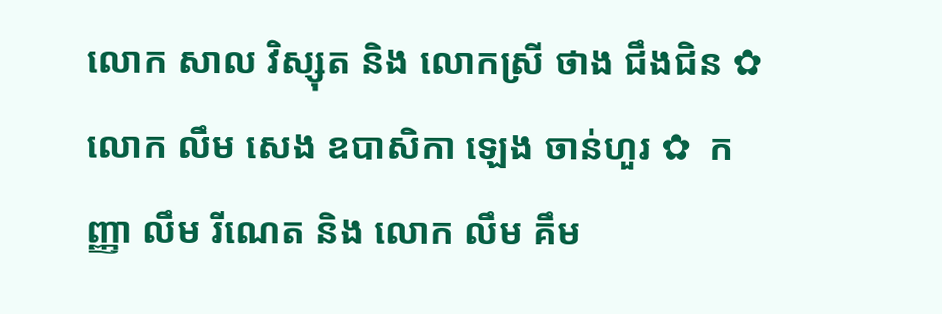លោក សាល វិស្សុត និង លោកស្រី ថាង ជឹងជិន ✿  លោក លឹម សេង ឧបាសិកា ឡេង ចាន់ហួរ ✿  កញ្ញា លឹម រីណេត និង លោក លឹម គឹម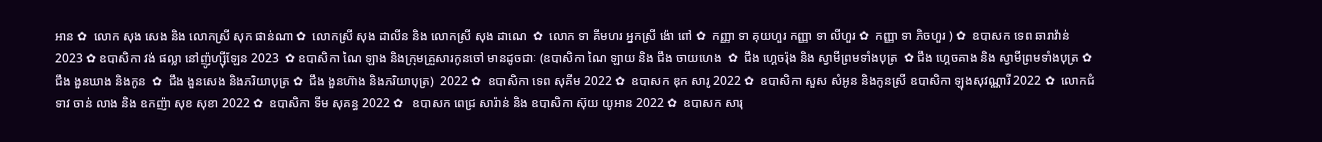អាន ✿  លោក សុង សេង និង លោកស្រី សុក ផាន់ណា ✿  លោកស្រី សុង ដាលីន និង លោកស្រី សុង ដាណេ  ✿  លោក ទា គីមហរ អ្នកស្រី ង៉ោ ពៅ ✿  កញ្ញា ទា គុយហួរ កញ្ញា ទា លីហួរ ✿  កញ្ញា ទា ភិចហួរ ) ✿  ឧបាសក ទេព ឆារាវ៉ាន់ 2023 ✿ ឧបាសិកា វង់ ផល្លា នៅញ៉ូហ្ស៊ីឡែន 2023  ✿ ឧបាសិកា ណៃ ឡាង និងក្រុមគ្រួសារកូនចៅ មានដូចជាៈ (ឧបាសិកា ណៃ ឡាយ និង ជឹង ចាយហេង  ✿  ជឹង ហ្គេចរ៉ុង និង ស្វាមីព្រមទាំងបុត្រ  ✿ ជឹង ហ្គេចគាង និង ស្វាមីព្រមទាំងបុត្រ ✿   ជឹង ងួនឃាង និងកូន  ✿  ជឹង ងួនសេង និងភរិយាបុត្រ ✿  ជឹង ងួនហ៊ាង និងភរិយាបុត្រ)  2022 ✿  ឧបាសិកា ទេព សុគីម 2022 ✿  ឧបាសក ឌុក សារូ 2022 ✿  ឧបាសិកា សួស សំអូន និងកូនស្រី ឧបាសិកា ឡុងសុវណ្ណារី 2022 ✿  លោកជំទាវ ចាន់ លាង និង ឧកញ៉ា សុខ សុខា 2022 ✿  ឧបាសិកា ទីម សុគន្ធ 2022 ✿   ឧបាសក ពេជ្រ សារ៉ាន់ និង ឧបាសិកា ស៊ុយ យូអាន 2022 ✿  ឧបាសក សារុ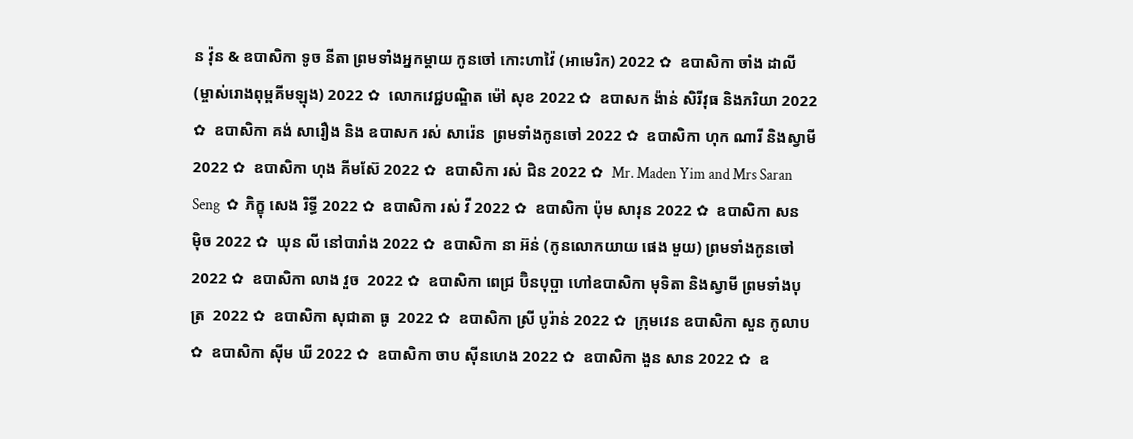ន វ៉ុន & ឧបាសិកា ទូច នីតា ព្រមទាំងអ្នកម្តាយ កូនចៅ កោះហាវ៉ៃ (អាមេរិក) 2022 ✿  ឧបាសិកា ចាំង ដាលី (ម្ចាស់រោងពុម្ពគីមឡុង) 2022 ✿  លោកវេជ្ជបណ្ឌិត ម៉ៅ សុខ 2022 ✿  ឧបាសក ង៉ាន់ សិរីវុធ និងភរិយា 2022 ✿  ឧបាសិកា គង់ សារឿង និង ឧបាសក រស់ សារ៉េន  ព្រមទាំងកូនចៅ 2022 ✿  ឧបាសិកា ហុក ណារី និងស្វាមី 2022 ✿  ឧបាសិកា ហុង គីមស៊ែ 2022 ✿  ឧបាសិកា រស់ ជិន 2022 ✿  Mr. Maden Yim and Mrs Saran Seng  ✿  ភិក្ខុ សេង រិទ្ធី 2022 ✿  ឧបាសិកា រស់ វី 2022 ✿  ឧបាសិកា ប៉ុម សារុន 2022 ✿  ឧបាសិកា សន ម៉ិច 2022 ✿  ឃុន លី នៅបារាំង 2022 ✿  ឧបាសិកា នា អ៊ន់ (កូនលោកយាយ ផេង មួយ) ព្រមទាំងកូនចៅ 2022 ✿  ឧបាសិកា លាង វួច  2022 ✿  ឧបាសិកា ពេជ្រ ប៊ិនបុប្ផា ហៅឧបាសិកា មុទិតា និងស្វាមី ព្រមទាំងបុត្រ  2022 ✿  ឧបាសិកា សុជាតា ធូ  2022 ✿  ឧបាសិកា ស្រី បូរ៉ាន់ 2022 ✿  ក្រុមវេន ឧបាសិកា សួន កូលាប ✿  ឧបាសិកា ស៊ីម ឃី 2022 ✿  ឧបាសិកា ចាប ស៊ីនហេង 2022 ✿  ឧបាសិកា ងួន សាន 2022 ✿  ឧ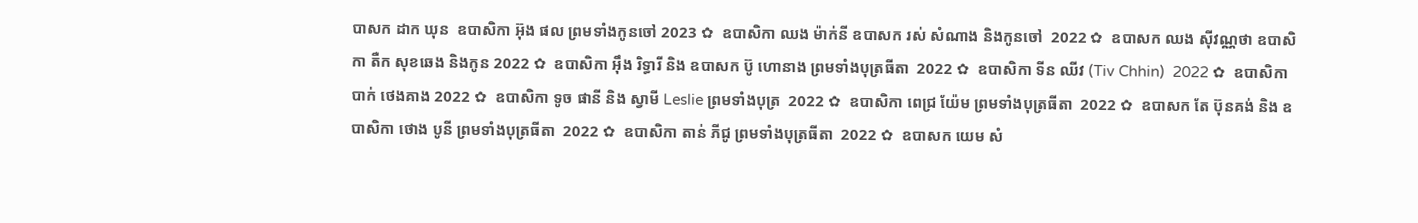បាសក ដាក ឃុន  ឧបាសិកា អ៊ុង ផល ព្រមទាំងកូនចៅ 2023 ✿  ឧបាសិកា ឈង ម៉ាក់នី ឧបាសក រស់ សំណាង និងកូនចៅ  2022 ✿  ឧបាសក ឈង សុីវណ្ណថា ឧបាសិកា តឺក សុខឆេង និងកូន 2022 ✿  ឧបាសិកា អុឹង រិទ្ធារី និង ឧបាសក ប៊ូ ហោនាង ព្រមទាំងបុត្រធីតា  2022 ✿  ឧបាសិកា ទីន ឈីវ (Tiv Chhin)  2022 ✿  ឧបាសិកា បាក់ ថេងគាង 2022 ✿  ឧបាសិកា ទូច ផានី និង ស្វាមី Leslie ព្រមទាំងបុត្រ  2022 ✿  ឧបាសិកា ពេជ្រ យ៉ែម ព្រមទាំងបុត្រធីតា  2022 ✿  ឧបាសក តែ ប៊ុនគង់ និង ឧបាសិកា ថោង បូនី ព្រមទាំងបុត្រធីតា  2022 ✿  ឧបាសិកា តាន់ ភីជូ ព្រមទាំងបុត្រធីតា  2022 ✿  ឧបាសក យេម សំ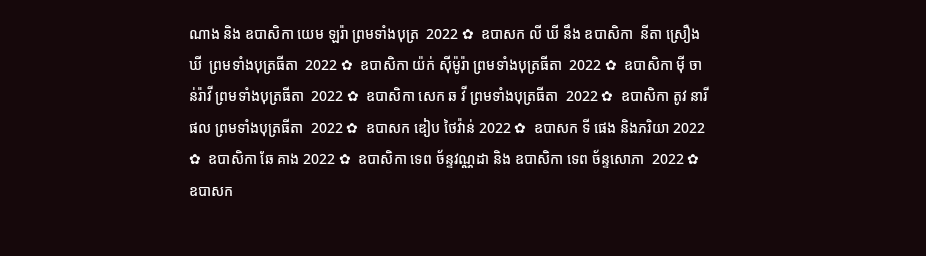ណាង និង ឧបាសិកា យេម ឡរ៉ា ព្រមទាំងបុត្រ  2022 ✿  ឧបាសក លី ឃី នឹង ឧបាសិកា  នីតា ស្រឿង ឃី  ព្រមទាំងបុត្រធីតា  2022 ✿  ឧបាសិកា យ៉ក់ សុីម៉ូរ៉ា ព្រមទាំងបុត្រធីតា  2022 ✿  ឧបាសិកា មុី ចាន់រ៉ាវី ព្រមទាំងបុត្រធីតា  2022 ✿  ឧបាសិកា សេក ឆ វី ព្រមទាំងបុត្រធីតា  2022 ✿  ឧបាសិកា តូវ នារីផល ព្រមទាំងបុត្រធីតា  2022 ✿  ឧបាសក ឌៀប ថៃវ៉ាន់ 2022 ✿  ឧបាសក ទី ផេង និងភរិយា 2022 ✿  ឧបាសិកា ឆែ គាង 2022 ✿  ឧបាសិកា ទេព ច័ន្ទវណ្ណដា និង ឧបាសិកា ទេព ច័ន្ទសោភា  2022 ✿  ឧបាសក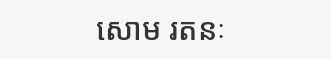សោម រតនៈ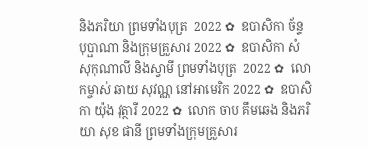និងភរិយា ព្រមទាំងបុត្រ  2022 ✿  ឧបាសិកា ច័ន្ទ បុប្ផាណា និងក្រុមគ្រួសារ 2022 ✿  ឧបាសិកា សំ សុកុណាលី និងស្វាមី ព្រមទាំងបុត្រ  2022 ✿  លោកម្ចាស់ ឆាយ សុវណ្ណ នៅអាមេរិក 2022 ✿  ឧបាសិកា យ៉ុង វុត្ថារី 2022 ✿  លោក ចាប គឹមឆេង និងភរិយា សុខ ផានី ព្រមទាំងក្រុមគ្រួសារ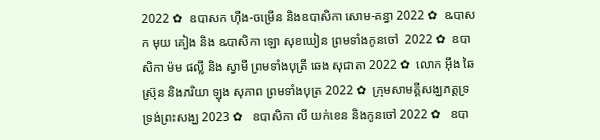2022 ✿  ឧបាសក ហ៊ីង-ចម្រើន និងឧបាសិកា សោម-គន្ធា 2022 ✿  ឩបាសក មុយ គៀង និង ឩបាសិកា ឡោ សុខឃៀន ព្រមទាំងកូនចៅ  2022 ✿  ឧបាសិកា ម៉ម ផល្លី និង ស្វាមី ព្រមទាំងបុត្រី ឆេង សុជាតា 2022 ✿  លោក អ៊ឹង ឆៃស្រ៊ុន និងភរិយា ឡុង សុភាព ព្រមទាំងបុត្រ 2022 ✿  ក្រុមសាមគ្គីសង្ឃភត្តទ្រទ្រង់ព្រះសង្ឃ 2023 ✿   ឧបាសិកា លី យក់ខេន និងកូនចៅ 2022 ✿   ឧបា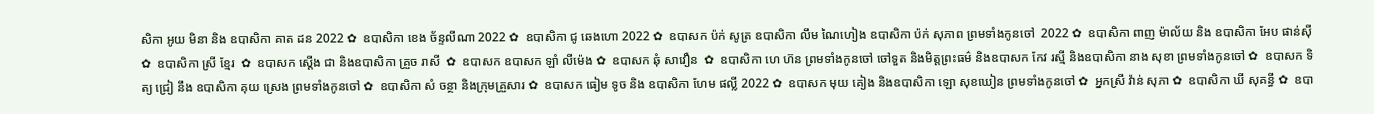សិកា អូយ មិនា និង ឧបាសិកា គាត ដន 2022 ✿  ឧបាសិកា ខេង ច័ន្ទលីណា 2022 ✿  ឧបាសិកា ជូ ឆេងហោ 2022 ✿  ឧបាសក ប៉ក់ សូត្រ ឧបាសិកា លឹម ណៃហៀង ឧបាសិកា ប៉ក់ សុភាព ព្រមទាំងកូនចៅ  2022 ✿  ឧបាសិកា ពាញ ម៉ាល័យ និង ឧបាសិកា អែប ផាន់ស៊ី  ✿  ឧបាសិកា ស្រី ខ្មែរ  ✿  ឧបាសក ស្តើង ជា និងឧបាសិកា គ្រួច រាសី  ✿  ឧបាសក ឧបាសក ឡាំ លីម៉េង ✿  ឧបាសក ឆុំ សាវឿន  ✿  ឧបាសិកា ហេ ហ៊ន ព្រមទាំងកូនចៅ ចៅទួត និងមិត្តព្រះធម៌ និងឧបាសក កែវ រស្មី និងឧបាសិកា នាង សុខា ព្រមទាំងកូនចៅ ✿  ឧបាសក ទិត្យ ជ្រៀ នឹង ឧបាសិកា គុយ ស្រេង ព្រមទាំងកូនចៅ ✿  ឧបាសិកា សំ ចន្ថា និងក្រុមគ្រួសារ ✿  ឧបាសក ធៀម ទូច និង ឧបាសិកា ហែម ផល្លី 2022 ✿  ឧបាសក មុយ គៀង និងឧបាសិកា ឡោ សុខឃៀន ព្រមទាំងកូនចៅ ✿  អ្នកស្រី វ៉ាន់ សុភា ✿  ឧបាសិកា ឃី សុគន្ធី ✿  ឧបា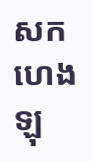សក ហេង ឡុ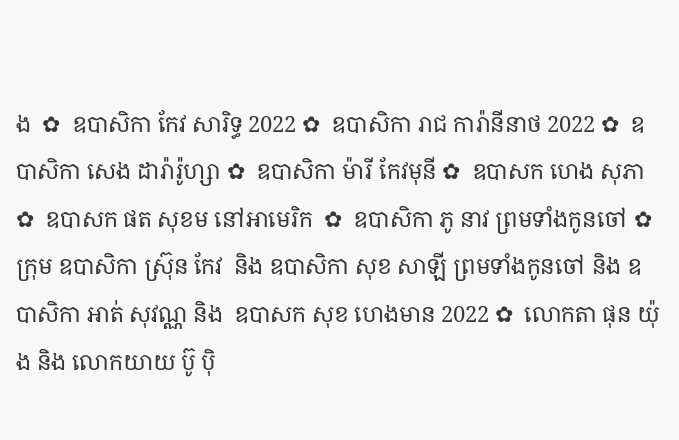ង  ✿  ឧបាសិកា កែវ សារិទ្ធ 2022 ✿  ឧបាសិកា រាជ ការ៉ានីនាថ 2022 ✿  ឧបាសិកា សេង ដារ៉ារ៉ូហ្សា ✿  ឧបាសិកា ម៉ារី កែវមុនី ✿  ឧបាសក ហេង សុភា  ✿  ឧបាសក ផត សុខម នៅអាមេរិក  ✿  ឧបាសិកា ភូ នាវ ព្រមទាំងកូនចៅ ✿  ក្រុម ឧបាសិកា ស្រ៊ុន កែវ  និង ឧបាសិកា សុខ សាឡី ព្រមទាំងកូនចៅ និង ឧបាសិកា អាត់ សុវណ្ណ និង  ឧបាសក សុខ ហេងមាន 2022 ✿  លោកតា ផុន យ៉ុង និង លោកយាយ ប៊ូ ប៉ិ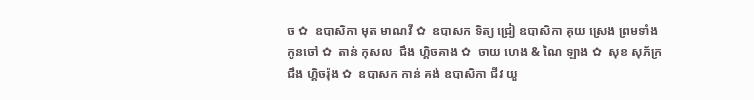ច ✿  ឧបាសិកា មុត មាណវី ✿  ឧបាសក ទិត្យ ជ្រៀ ឧបាសិកា គុយ ស្រេង ព្រមទាំងកូនចៅ ✿  តាន់ កុសល  ជឹង ហ្គិចគាង ✿  ចាយ ហេង & ណៃ ឡាង ✿  សុខ សុភ័ក្រ ជឹង ហ្គិចរ៉ុង ✿  ឧបាសក កាន់ គង់ ឧបាសិកា ជីវ យួ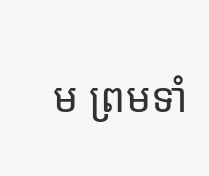ម ព្រមទាំ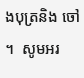ងបុត្រនិង ចៅ ។  សូមអរ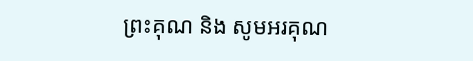ព្រះគុណ និង សូមអរគុណ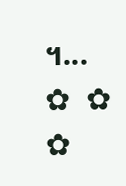។...       ✿  ✿  ✿